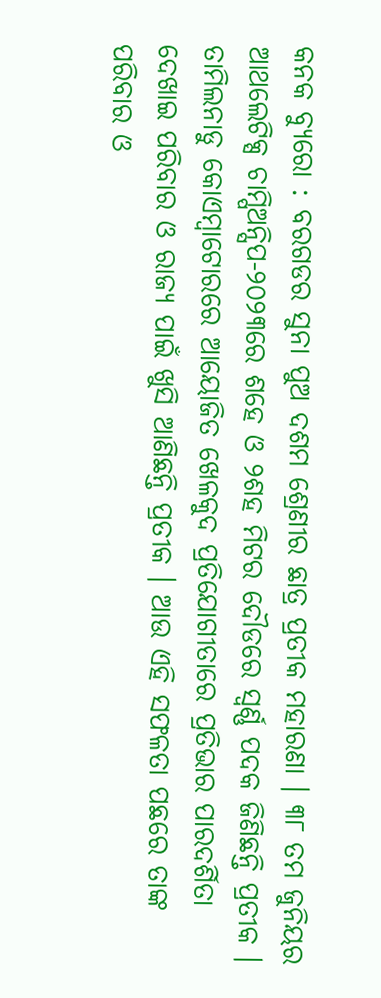କନକ ବ୍ୟୁରୋ : ବରଗଡର ସୁନା ପୁଅ ଦଶମ ଶ୍ରେଣୀର ଛାତ୍ର ପ୍ରତୀକ ମହାରଣା । ୩୮ ତମ ଜୁନିୟର ଆଥଲେଟିକ୍ସ ଚାମ୍ପିଅନ୍ସିପ-୨୦୨୩ରେ ଶହେ ଓ ୨ଶହ ମିଟର ଦୌଡରେ ସ୍ୱର୍ଣ୍ଣ ପଦକ ଜିଣିଛନ୍ତି ପ୍ରତୀକ । ତାମିଲନାଡୁ କୋଏମ୍ବାଟୋରରେ ଆୟୋଜିତ ଖେଳକୁଦ ପ୍ରତିଯୋଗୀତାରେ ପ୍ରତିଭାର ପାରଦର୍ଶିତା ଦେଖାଇ ପରିବାର ଓ ରାଜ୍ୟ ପାଇଁ ଖୁସି ଆଣିଛନ୍ତି ପ୍ରତୀକ । ଆଉ ଏହି ସଫଳତା ପଛରେ ତାଙ୍କ ପରିବାର ଓ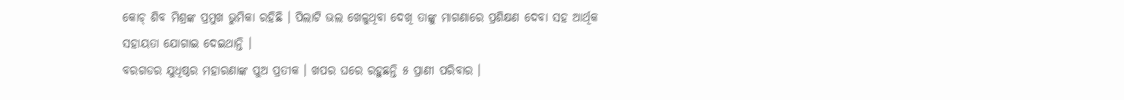କୋଚ୍ ଶିବ ମିଶ୍ରଙ୍କ ପ୍ରମୁଖ ଭୁମିକା ରହିଛି । ପିଲାଟି ଭଲ ଖେଳୁଥିବା ଦେଖି ତାଙ୍କୁ ମାଗଣାରେ ପ୍ରଶିକ୍ଷଣ ଦେବା ସହ ଆର୍ଥିକ ସହାୟତା ଯୋଗାଇ ଦେଇଥାନ୍ତି ।
ବରଗଡର ଯୁଧିଷ୍ଠର ମହାରଣାଙ୍କ ପୁଅ ପ୍ରତୀକ । ଖପର ଘରେ ରହୁଛନ୍ତି ୫ ପ୍ରାଣୀ ପରିବାର ।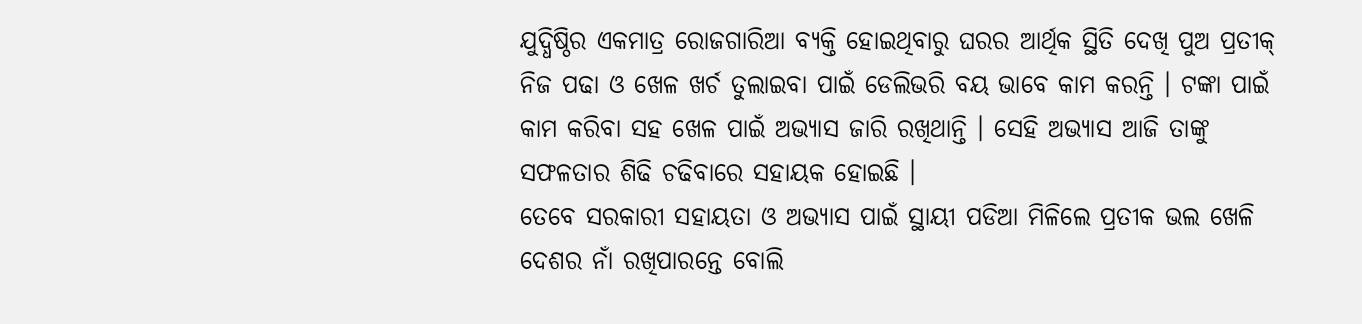ଯୁଦ୍ଧିଷ୍ଠିର ଏକମାତ୍ର ରୋଜଗାରିଆ ବ୍ୟକ୍ତି ହୋଇଥିବାରୁ ଘରର ଆର୍ଥିକ ସ୍ଥିତି ଦେଖି ପୁଅ ପ୍ରତୀକ୍ ନିଜ ପଢା ଓ ଖେଳ ଖର୍ଚ ତୁଲାଇବା ପାଇଁ ଡେଲିଭରି ବୟ ଭାବେ କାମ କରନ୍ତି । ଟଙ୍କା ପାଇଁ କାମ କରିବା ସହ ଖେଳ ପାଇଁ ଅଭ୍ୟାସ ଜାରି ରଖିଥାନ୍ତି । ସେହି ଅଭ୍ୟାସ ଆଜି ତାଙ୍କୁ ସଫଳତାର ଶିଢି ଚଢିବାରେ ସହାୟକ ହୋଇଛି ।
ତେବେ ସରକାରୀ ସହାୟତା ଓ ଅଭ୍ୟାସ ପାଇଁ ସ୍ଥାୟୀ ପଡିଆ ମିଳିଲେ ପ୍ରତୀକ ଭଲ ଖେଳି ଦେଶର ନାଁ ରଖିପାରନ୍ତେ ବୋଲି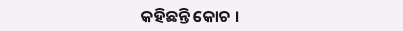କହିଛନ୍ତି କୋଚ ।